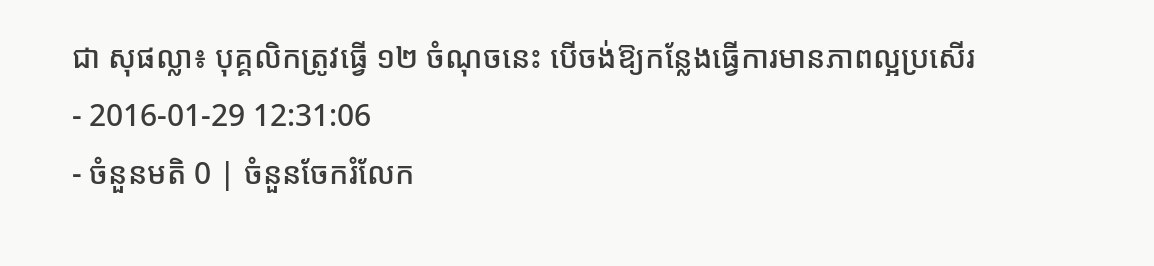ជា សុផល្លា៖ បុគ្គលិកត្រូវធ្វើ ១២ ចំណុចនេះ បើចង់ឱ្យកន្លែងធ្វើការមានភាពល្អប្រសើរ
- 2016-01-29 12:31:06
- ចំនួនមតិ 0 | ចំនួនចែករំលែក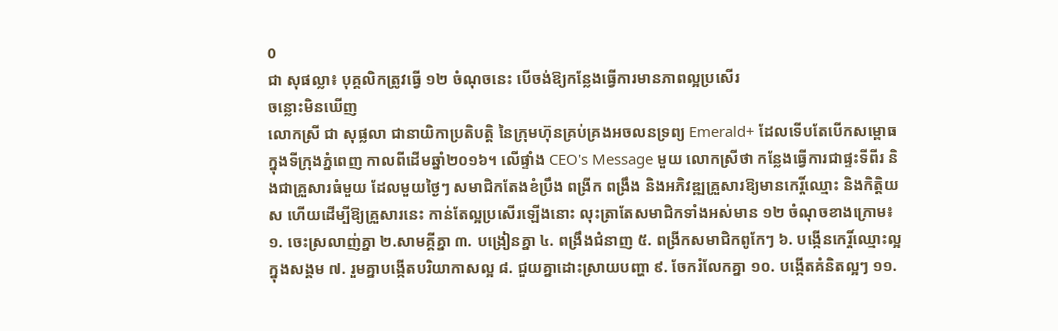0
ជា សុផល្លា៖ បុគ្គលិកត្រូវធ្វើ ១២ ចំណុចនេះ បើចង់ឱ្យកន្លែងធ្វើការមានភាពល្អប្រសើរ
ចន្លោះមិនឃើញ
លោកស្រី ជា សុផ្លលា ជានាយិកាប្រតិបត្តិ នៃក្រុមហ៊ុនគ្រប់គ្រងអចលនទ្រព្យ Emerald+ ដែលទើបតែបើកសម្ពោធ ក្នុងទីក្រុងភ្នំពេញ កាលពីដើមឆ្នាំ២០១៦។ លើផ្ទាំង CEO's Message មួយ លោកស្រីថា កន្លែងធ្វើការជាផ្ទះទីពីរ និងជាគ្រួសារធំមួយ ដែលមួយថ្ងៃៗ សមាជិកតែងខំប្រឹង ពង្រីក ពង្រឹង និងអភិវឌ្ឍគ្រួសារឱ្យមានកេរ្តិ៍ឈ្មោះ និងកិត្តិយស ហើយដើម្បីឱ្យគ្រួសារនេះ កាន់តែល្អប្រសើរឡើងនោះ លុះត្រាតែសមាជិកទាំងអស់មាន ១២ ចំណុចខាងក្រោម៖
១. ចេះស្រលាញ់គ្នា ២.សាមគ្គីគ្នា ៣. បង្រៀនគ្នា ៤. ពង្រឹងជំនាញ ៥. ពង្រីកសមាជិកពូកែៗ ៦. បង្កើនកេរ្តិ៍ឈ្មោះល្អក្នុងសង្គម ៧. រួមគ្នាបង្កើតបរិយាកាសល្អ ៨. ជួយគ្នាដោះស្រាយបញ្ហា ៩. ចែករំលែកគ្នា ១០. បង្កើតគំនិតល្អៗ ១១.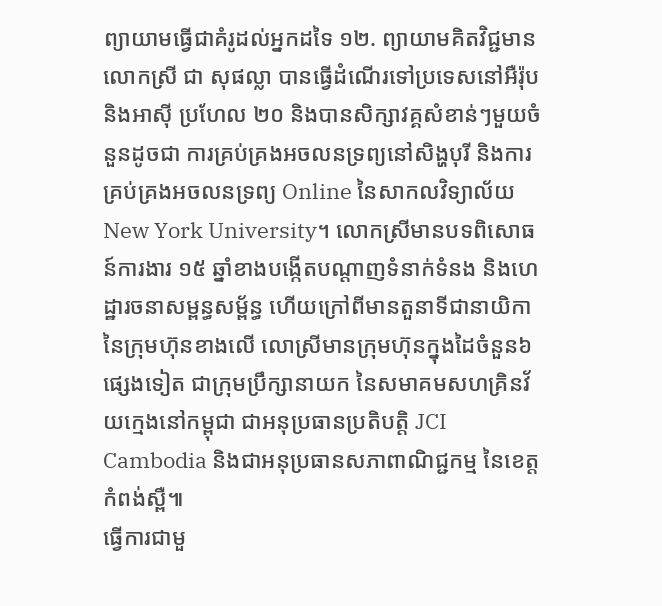ព្យាយាមធ្វើជាគំរូដល់អ្នកដទៃ ១២. ព្យាយាមគិតវិជ្ជមាន
លោកស្រី ជា សុផល្លា បានធ្វើដំណើរទៅប្រទេសនៅអឺរ៉ុប និងអាស៊ី ប្រហែល ២០ និងបានសិក្សាវគ្គសំខាន់ៗមួយចំនួនដូចជា ការគ្រប់គ្រងអចលនទ្រព្យនៅសិង្ហបុរី និងការគ្រប់គ្រងអចលនទ្រព្យ Online នៃសាកលវិទ្យាល័យ New York University។ លោកស្រីមានបទពិសោធន៍ការងារ ១៥ ឆ្នាំខាងបង្កើតបណ្ដាញទំនាក់ទំនង និងហេដ្ឋារចនាសម្ពន្ធសម្ព័ន្ធ ហើយក្រៅពីមានតួនាទីជានាយិកានៃក្រុមហ៊ុនខាងលើ លោស្រីមានក្រុមហ៊ុនក្នុងដៃចំនួន៦ផ្សេងទៀត ជាក្រុមប្រឹក្សានាយក នៃសមាគមសហគ្រិនវ័យក្មេងនៅកម្ពុជា ជាអនុប្រធានប្រតិបត្តិ JCI Cambodia និងជាអនុប្រធានសភាពាណិជ្ជកម្ម នៃខេត្តកំពង់ស្ពឺ៕
ធ្វើការជាមួ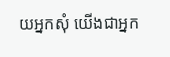យអ្នកសុំ យើងជាអ្នក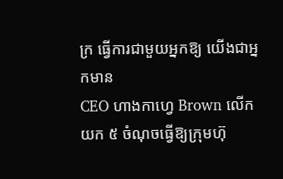ក្រ ធ្វើការជាមួយអ្នកឱ្យ យើងជាអ្នកមាន
CEO ហាងកាហ្វេ Brown លើកយក ៥ ចំណុចធ្វើឱ្យក្រុមហ៊ុ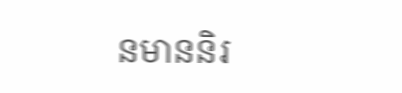នមាននិរ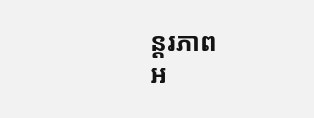ន្តរភាព
អ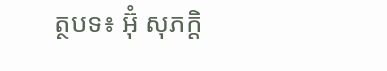ត្ថបទ៖ អ៊ុំ សុភក្តិ